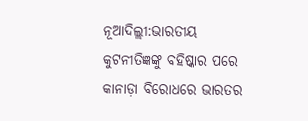ନୂଆଦିଲ୍ଲୀ:ଭାରତୀୟ କୁଟନୀତିଜ୍ଞଙ୍କୁ ବହିଷ୍କାର ପରେ କାନାଡ଼ା ବିରୋଧରେ ଭାରତର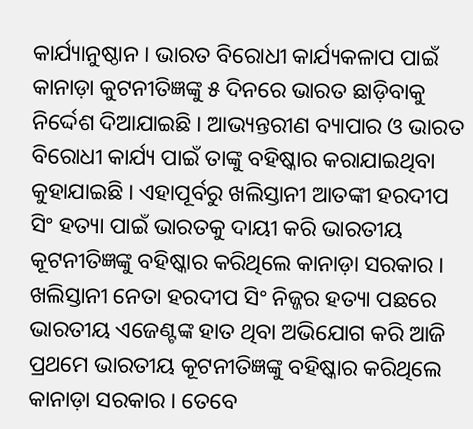କାର୍ଯ୍ୟାନୁଷ୍ଠାନ । ଭାରତ ବିରୋଧୀ କାର୍ଯ୍ୟକଳାପ ପାଇଁ କାନାଡ଼ା କୁଟନୀତିଜ୍ଞଙ୍କୁ ୫ ଦିନରେ ଭାରତ ଛାଡ଼ିବାକୁ ନିର୍ଦ୍ଦେଶ ଦିଆଯାଇଛି । ଆଭ୍ୟନ୍ତରୀଣ ବ୍ୟାପାର ଓ ଭାରତ ବିରୋଧୀ କାର୍ଯ୍ୟ ପାଇଁ ତାଙ୍କୁ ବହିଷ୍କାର କରାଯାଇଥିବା କୁହାଯାଇଛି । ଏହାପୂର୍ବରୁ ଖଲିସ୍ତାନୀ ଆତଙ୍କୀ ହରଦୀପ ସିଂ ହତ୍ୟା ପାଇଁ ଭାରତକୁ ଦାୟୀ କରି ଭାରତୀୟ କୂଟନୀତିଜ୍ଞଙ୍କୁ ବହିଷ୍କାର କରିଥିଲେ କାନାଡ଼ା ସରକାର ।
ଖଲିସ୍ତାନୀ ନେତା ହରଦୀପ ସିଂ ନିଜ୍ଜର ହତ୍ୟା ପଛରେ ଭାରତୀୟ ଏଜେଣ୍ଟଙ୍କ ହାତ ଥିବା ଅଭିଯୋଗ କରି ଆଜି ପ୍ରଥମେ ଭାରତୀୟ କୂଟନୀତିଜ୍ଞଙ୍କୁ ବହିଷ୍କାର କରିଥିଲେ କାନାଡ଼ା ସରକାର । ତେବେ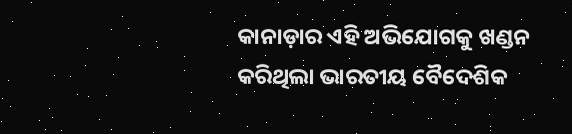କାନାଡ଼ାର ଏହି ଅଭିଯୋଗକୁ ଖଣ୍ଡନ କରିଥିଲା ଭାରତୀୟ ବୈଦେଶିକ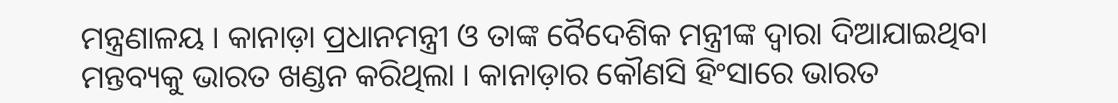ମନ୍ତ୍ରଣାଳୟ । କାନାଡ଼ା ପ୍ରଧାନମନ୍ତ୍ରୀ ଓ ତାଙ୍କ ବୈଦେଶିକ ମନ୍ତ୍ରୀଙ୍କ ଦ୍ୱାରା ଦିଆଯାଇଥିବା ମନ୍ତବ୍ୟକୁ ଭାରତ ଖଣ୍ଡନ କରିଥିଲା । କାନାଡ଼ାର କୌଣସି ହିଂସାରେ ଭାରତ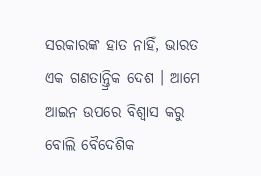ସରକାରଙ୍କ ହାତ ନାହିଁ, ଭାରତ ଏକ ଗଣତାନ୍ତ୍ରିକ ଦେଶ । ଆମେ ଆଇନ ଉପରେ ବିଶ୍ୱାସ କରୁ ବୋଲି ବୈଦେଶିକ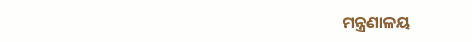ମନ୍ତ୍ରଣାଳୟ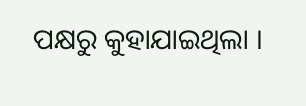ପକ୍ଷରୁ କୁହାଯାଇଥିଲା ।